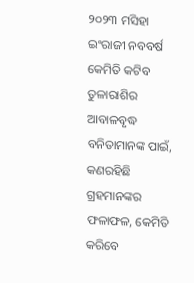୨୦୨୩ ମସିହା ଇଂରାଜୀ ନବବର୍ଷ କେମିତି କଟିବ ତୁଳାରାଶିର ଆବାଳବୃଦ୍ଧ ବନିତାମାନଙ୍କ ପାଇଁ, କଣରହିଛି ଗ୍ରହମାନଙ୍କର ଫଳାଫଳ, କେମିତି କରିବେ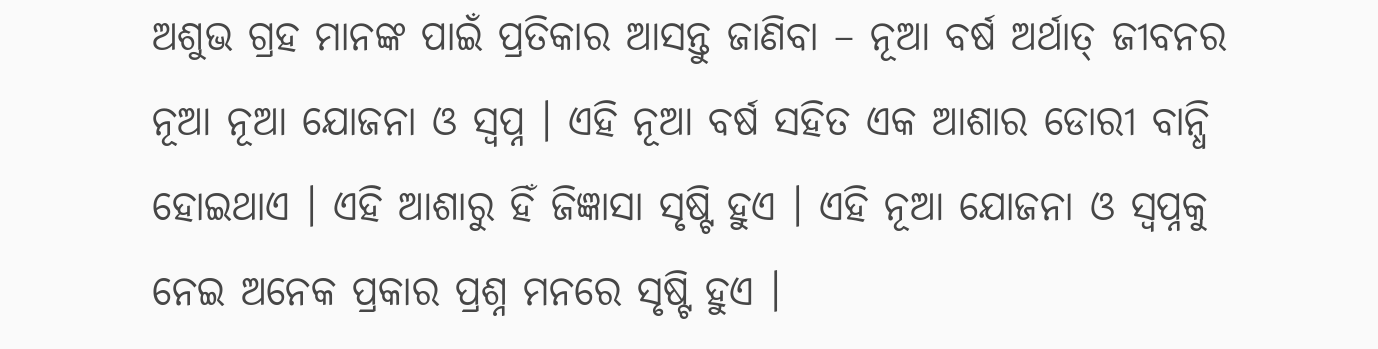ଅଶୁଭ ଗ୍ରହ ମାନଙ୍କ ପାଇଁ ପ୍ରତିକାର ଆସନ୍ତୁ ଜାଣିବା – ନୂଆ ବର୍ଷ ଅର୍ଥାତ୍ ଜୀବନର ନୂଆ ନୂଆ ଯୋଜନା ଓ ସ୍ଵପ୍ନ । ଏହି ନୂଆ ବର୍ଷ ସହିତ ଏକ ଆଶାର ଡୋରୀ ବାନ୍ଧି ହୋଇଥାଏ । ଏହି ଆଶାରୁ ହିଁ ଜିଜ୍ଞାସା ସୃଷ୍ଟି ହୁଏ । ଏହି ନୂଆ ଯୋଜନା ଓ ସ୍ଵପ୍ନକୁ ନେଇ ଅନେକ ପ୍ରକାର ପ୍ରଶ୍ନ ମନରେ ସୃଷ୍ଟି ହୁଏ ।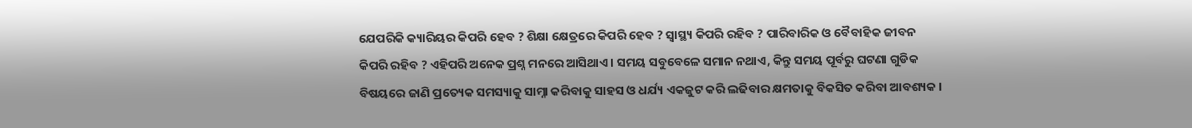ଯେପରିକି କ୍ୟାରିୟର କିପରି ହେବ ? ଶିକ୍ଷା କ୍ଷେତ୍ରରେ କିପରି ହେବ ? ସ୍ୱାସ୍ଥ୍ୟ କିପରି ରହିବ ? ପାରିବାରିକ ଓ ବୈବାହିକ ଜୀବନ କିପରି ରହିବ ? ଏହିପରି ଅନେକ ପ୍ରଶ୍ନ ମନରେ ଆସିଥାଏ । ସମୟ ସବୁବେଳେ ସମାନ ନଥାଏ, କିନ୍ତୁ ସମୟ ପୂର୍ବରୁ ଘଟଣା ଗୁଡିକ ବିଷୟରେ ଜାଣି ପ୍ରତ୍ୟେକ ସମସ୍ୟାକୁ ସାମ୍ନା କରିବାକୁ ସାହସ ଓ ଧର୍ଯ୍ୟ ଏକଜୁଟ କରି ଲଢିବାର କ୍ଷମତାକୁ ବିକସିତ କରିବା ଆବଶ୍ୟକ ।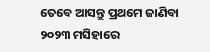ତେବେ ଆସନ୍ତୁ ପ୍ରଥମେ ଜାଣିବା ୨୦୨୩ ମସିହାରେ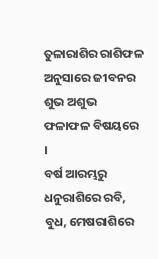ତୁଳାରାଶିର ରାଶିଫଳ ଅନୁସାରେ ଜୀବନର ଶୁଭ ଅଶୁଭ ଫଳାଫଳ ବିଷୟରେ ।
ବର୍ଷ ଆରମ୍ଭରୁ ଧନୁରାଶିରେ ରବି, ବୁଧ, ମେଷରାଶିରେ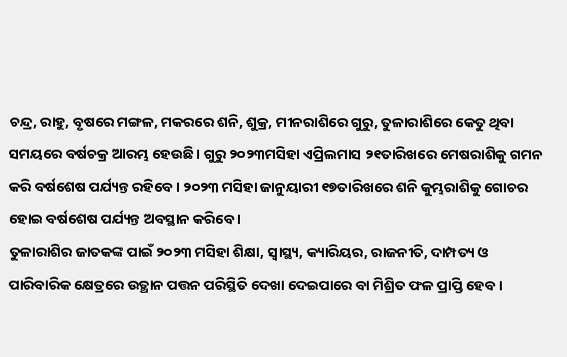ଚନ୍ଦ୍ର, ରାହୁ, ବୃଷରେ ମଙ୍ଗଳ, ମକରରେ ଶନି, ଶୁକ୍ର, ମୀନରାଶିରେ ଗୁରୁ, ତୁଳାରାଶିରେ କେତୁ ଥିବା ସମୟରେ ବର୍ଷଚକ୍ର ଆରମ୍ଭ ହେଉଛି । ଗୁରୁ ୨୦୨୩ମସିହା ଏପ୍ରିଲମାସ ୨୧ତାରିଖରେ ମେଷରାଶିକୁ ଗମନ କରି ବର୍ଷଶେଷ ପର୍ଯ୍ୟନ୍ତ ରହିବେ । ୨୦୨୩ ମସିହା ଜାନୁୟାରୀ ୧୭ତାରିଖରେ ଶନି କୁମ୍ଭରାଶିକୁ ଗୋଚର ହୋଇ ବର୍ଷଶେଷ ପର୍ଯ୍ୟନ୍ତ ଅବସ୍ଥାନ କରିବେ ।
ତୁଳାରାଶିର ଜାତକଙ୍କ ପାଇଁ ୨୦୨୩ ମସିହା ଶିକ୍ଷା, ସ୍ୱାସ୍ଥ୍ୟ, କ୍ୟାରିୟର, ରାଜନୀତି, ଦାମ୍ପତ୍ୟ ଓ ପାରିବାରିକ କ୍ଷେତ୍ରରେ ଉତ୍ଥାନ ପତ୍ତନ ପରିସ୍ଥିତି ଦେଖା ଦେଇପାରେ ବା ମିଶ୍ରିତ ଫଳ ପ୍ରାପ୍ତି ହେବ ।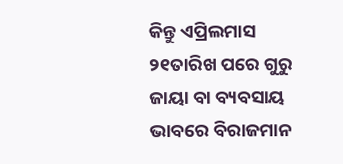କିନ୍ତୁ ଏପ୍ରିଲମାସ ୨୧ତାରିଖ ପରେ ଗୁରୁ ଜାୟା ବା ବ୍ୟବସାୟ ଭାବରେ ବିରାଜମାନ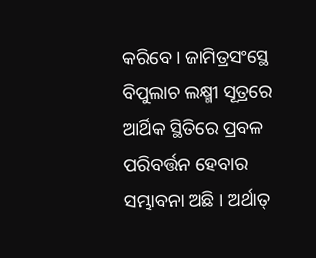କରିବେ । ଜାମିତ୍ରସଂସ୍ଥେ ବିପୁଲାଚ ଲକ୍ଷ୍ମୀ ସୂତ୍ରରେ ଆର୍ଥିକ ସ୍ଥିତିରେ ପ୍ରବଳ ପରିବର୍ତ୍ତନ ହେବାର ସମ୍ଭାବନା ଅଛି । ଅର୍ଥାତ୍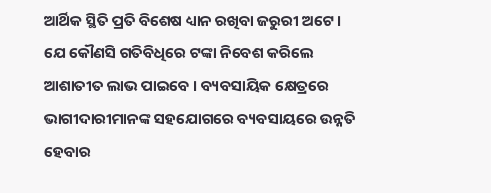ଆର୍ଥିକ ସ୍ଥିତି ପ୍ରତି ବିଶେଷ ଧ୍ୟାନ ରଖିବା ଜରୁରୀ ଅଟେ । ଯେ କୌଣସି ଗତିବିଧିରେ ଟଙ୍କା ନିବେଶ କରିଲେ ଆଶାତୀତ ଲାଭ ପାଇବେ । ବ୍ୟବସାୟିକ କ୍ଷେତ୍ରରେ ଭାଗୀଦାରୀମାନଙ୍କ ସହଯୋଗରେ ବ୍ୟବସାୟରେ ଉନ୍ନତି ହେବାର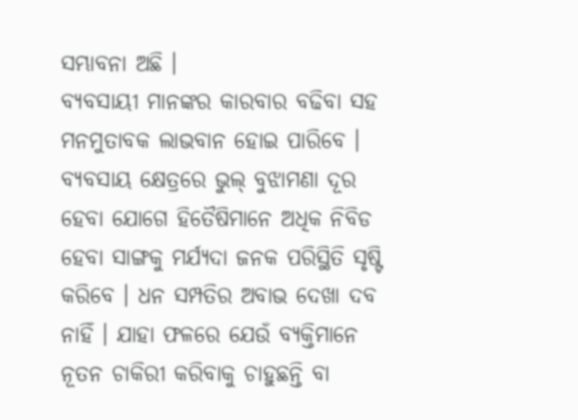ସମ୍ଭାବନା ଅଛି ।
ବ୍ୟବସାୟୀ ମାନଙ୍କର କାରବାର ବଢିବା ସହ ମନମୁତାବକ ଲାଭବାନ ହୋଇ ପାରିବେ । ବ୍ୟବସାୟ କ୍ଷେତ୍ରରେ ଭୁଲ୍ ବୁଝାମଣା ଦୂର ହେବା ଯୋଗେ ହିତୈଷିମାନେ ଅଧିକ ନିବିଡ ହେବା ସାଙ୍ଗକୁ ମର୍ଯ୍ୟଦା ଜନକ ପରିସ୍ଥିତି ସୃଷ୍ଟି କରିବେ । ଧନ ସମ୍ପତିର ଅବାଭ ଦେଖା ଦବ ନାହିଁ । ଯାହା ଫଳରେ ଯେଉଁ ବ୍ୟକ୍ତିମାନେ ନୂତନ ଚାକିରୀ କରିବାକୁ ଚାହୁଛନ୍ତି ବା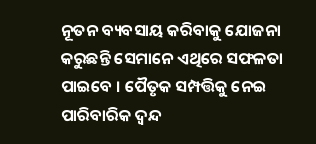ନୂତନ ବ୍ୟବସାୟ କରିବାକୁ ଯୋଜନା କରୁଛନ୍ତି ସେମାନେ ଏଥିରେ ସଫଳତା ପାଇବେ । ପୈତୃକ ସମ୍ପତ୍ତିକୁ ନେଇ ପାରିବାରିକ ଦ୍ଵନ୍ଦ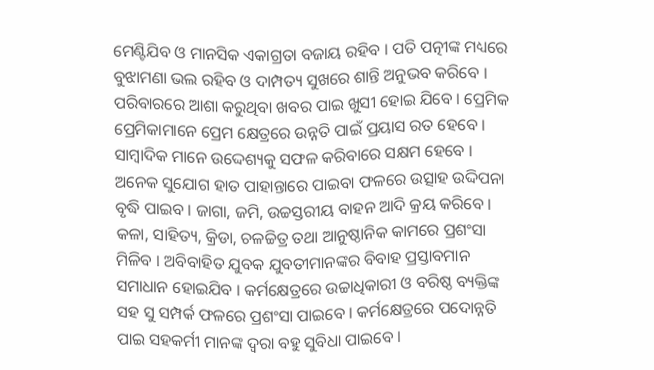ମେଣ୍ଟିଯିବ ଓ ମାନସିକ ଏକାଗ୍ରତା ବଜାୟ ରହିବ । ପତି ପତ୍ନୀଙ୍କ ମଧ୍ୟରେ ବୁଝାମଣା ଭଲ ରହିବ ଓ ଦାମ୍ପତ୍ୟ ସୁଖରେ ଶାନ୍ତି ଅନୁଭବ କରିବେ । ପରିବାରରେ ଆଶା କରୁଥିବା ଖବର ପାଇ ଖୁସୀ ହୋଇ ଯିବେ । ପ୍ରେମିକ ପ୍ରେମିକାମାନେ ପ୍ରେମ କ୍ଷେତ୍ରରେ ଉନ୍ନତି ପାଇଁ ପ୍ରୟାସ ରତ ହେବେ ।
ସାମ୍ବାଦିକ ମାନେ ଉଦ୍ଦେଶ୍ୟକୁ ସଫଳ କରିବାରେ ସକ୍ଷମ ହେବେ । ଅନେକ ସୁଯୋଗ ହାତ ପାହାନ୍ତାରେ ପାଇବା ଫଳରେ ଉତ୍ସାହ ଉଦ୍ଦିପନା ବୃଦ୍ଧି ପାଇବ । ଜାଗା, ଜମି, ଉଚ୍ଚସ୍ତରୀୟ ବାହନ ଆଦି କ୍ରୟ କରିବେ । କଳା, ସାହିତ୍ୟ, କ୍ରିଡା, ଚଳଚ୍ଚିତ୍ର ତଥା ଆନୁଷ୍ଠାନିକ କାମରେ ପ୍ରଶଂସା ମିଳିବ । ଅବିବାହିତ ଯୁବକ ଯୁବତୀମାନଙ୍କର ବିବାହ ପ୍ରସ୍ତାବମାନ ସମାଧାନ ହୋଇଯିବ । କର୍ମକ୍ଷେତ୍ରରେ ଉଚ୍ଚାଧିକାରୀ ଓ ବରିଷ୍ଠ ବ୍ୟକ୍ତିଙ୍କ ସହ ସୁ ସମ୍ପର୍କ ଫଳରେ ପ୍ରଶଂସା ପାଇବେ । କର୍ମକ୍ଷେତ୍ରରେ ପଦୋନ୍ନତି ପାଇ ସହକର୍ମୀ ମାନଙ୍କ ଦ୍ୱରା ବହୁ ସୁବିଧା ପାଇବେ ।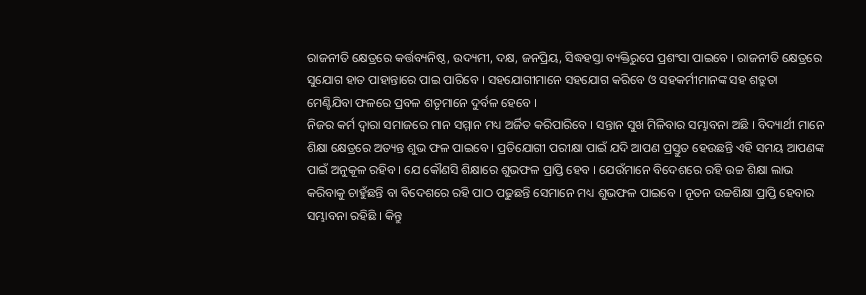ରାଜନୀତି କ୍ଷେତ୍ରରେ କର୍ତ୍ତବ୍ୟନିଷ୍ଠ, ଉଦ୍ୟମୀ, ଦକ୍ଷ, ଜନପ୍ରିୟ, ସିଦ୍ଧହସ୍ତା ବ୍ୟକ୍ତିରୁପେ ପ୍ରଶଂସା ପାଇବେ । ରାଜନୀତି କ୍ଷେତ୍ରରେ ସୁଯୋଗ ହାତ ପାହାନ୍ତାରେ ପାଇ ପାରିବେ । ସହଯୋଗୀମାନେ ସହଯୋଗ କରିବେ ଓ ସହକର୍ମୀମାନଙ୍କ ସହ ଶତ୍ରୁତା ମେଣ୍ଟିଯିବା ଫଳରେ ପ୍ରବଳ ଶତୃମାନେ ଦୁର୍ବଳ ହେବେ ।
ନିଜର କର୍ମ ଦ୍ଵାରା ସମାଜରେ ମାନ ସମ୍ମାନ ମଧ୍ୟ ଅର୍ଜିତ କରିପାରିବେ । ସନ୍ତାନ ସୁଖ ମିଳିବାର ସମ୍ଭାବନା ଅଛି । ବିଦ୍ୟାର୍ଥୀ ମାନେ ଶିକ୍ଷା କ୍ଷେତ୍ରରେ ଅତ୍ୟନ୍ତ ଶୁଭ ଫଳ ପାଇବେ । ପ୍ରତିଯୋଗୀ ପରୀକ୍ଷା ପାଇଁ ଯଦି ଆପଣ ପ୍ରସ୍ତୁତ ହେଉଛନ୍ତି ଏହି ସମୟ ଆପଣଙ୍କ ପାଇଁ ଅନୁକୂଳ ରହିବ । ଯେ କୌଣସି ଶିକ୍ଷାରେ ଶୁଭଫଳ ପ୍ରାପ୍ତି ହେବ । ଯେଉଁମାନେ ବିଦେଶରେ ରହି ଉଚ୍ଚ ଶିକ୍ଷା ଲାଭ କରିବାକୁ ଚାହୁଁଛନ୍ତି ବା ବିଦେଶରେ ରହି ପାଠ ପଢୁଛନ୍ତି ସେମାନେ ମଧ୍ୟ ଶୁଭଫଳ ପାଇବେ । ନୂତନ ଉଚ୍ଚଶିକ୍ଷା ପ୍ରାପ୍ତି ହେବାର ସମ୍ଭାବନା ରହିଛି । କିନ୍ତୁ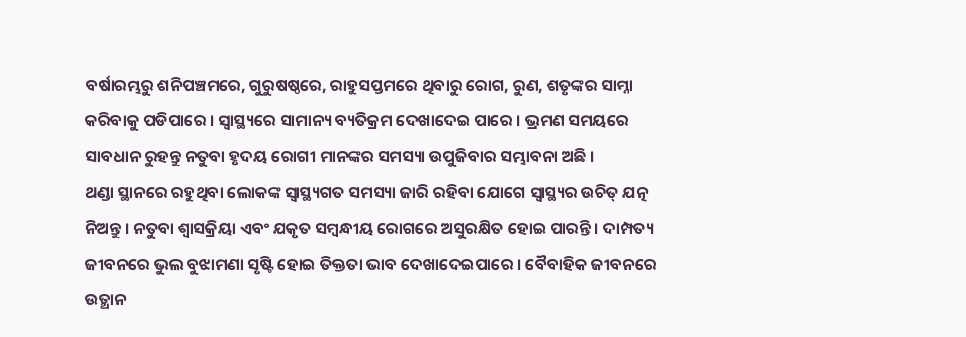ବର୍ଷାରମ୍ଭରୁ ଶନିପଞ୍ଚମରେ, ଗୁରୁଷଷ୍ଠରେ, ରାହୁସପ୍ତମରେ ଥିବାରୁ ରୋଗ, ରୁଣ, ଶତୃଙ୍କର ସାମ୍ନା କରିବାକୁ ପଡିପାରେ । ସ୍ୱାସ୍ଥ୍ୟରେ ସାମାନ୍ୟ ବ୍ୟତିକ୍ରମ ଦେଖାଦେଇ ପାରେ । ଭ୍ରମଣ ସମୟରେ ସାବଧାନ ରୁହନ୍ତୁ ନତୁବା ହୃଦୟ ରୋଗୀ ମାନଙ୍କର ସମସ୍ୟା ଉପୁଜିବାର ସମ୍ଭାବନା ଅଛି ।
ଥଣ୍ଡା ସ୍ଥାନରେ ରହୁଥିବା ଲୋକଙ୍କ ସ୍ୱାସ୍ଥ୍ୟଗତ ସମସ୍ୟା ଜାରି ରହିବା ଯୋଗେ ସ୍ୱାସ୍ଥ୍ୟର ଉଚିତ୍ ଯତ୍ନ ନିଅନ୍ତୁ । ନତୁବା ଶ୍ୱାସକ୍ରିୟା ଏବଂ ଯକୃତ ସମ୍ବନ୍ଧୀୟ ରୋଗରେ ଅସୁରକ୍ଷିତ ହୋଇ ପାରନ୍ତି । ଦାମ୍ପତ୍ୟ ଜୀବନରେ ଭୁଲ ବୁଝାମଣା ସୃଷ୍ଟି ହୋଇ ତିକ୍ତତା ଭାବ ଦେଖାଦେଇପାରେ । ବୈବାହିକ ଜୀବନରେ ଉତ୍ଥାନ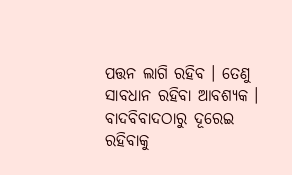ପତ୍ତନ ଲାଗି ରହିବ । ତେଣୁ ସାବଧାନ ରହିବା ଆବଶ୍ୟକ । ବାଦବିବାଦଠାରୁ ଦୂରେଇ ରହିବାକୁ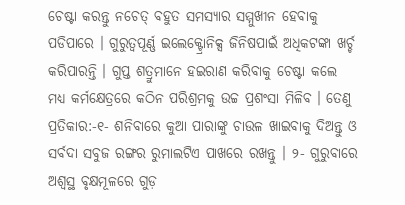ଚେଷ୍ଟା କରନ୍ତୁ ନଚେତ୍ ବହୁତ ସମସ୍ୟାର ସମ୍ମୁଖୀନ ହେବାକୁ ପଡିପାରେ । ଗୁରୁତ୍ୱପୂର୍ଣ୍ଣ ଇଲେକ୍ଟ୍ରୋନିକ୍ସ ଜିନିଷପାଇଁ ଅଧିକଟଙ୍କା ଖର୍ଚ୍ଚ କରିପାରନ୍ତି । ଗୁପ୍ତ ଶତ୍ରୁମାନେ ହଇରାଣ କରିବାକୁ ଚେଷ୍ଟା କଲେ ମଧ୍ୟ କର୍ମକ୍ଷେତ୍ରରେ କଠିନ ପରିଶ୍ରମକୁ ଉଚ୍ଚ ପ୍ରଶଂସା ମିଳିବ । ତେଣୁ ପ୍ରତିକାର:-୧- ଶନିବାରେ କୁଆ ପାରାଙ୍କୁ ଚାଉଳ ଖାଇବାକୁ ଦିଅନ୍ତୁ ଓ ସର୍ବଦା ସବୁଜ ରଙ୍ଗର ରୁମାଲଟିଏ ପାଖରେ ରଖନ୍ତୁ । ୨- ଗୁରୁବାରେ ଅଶ୍ୱସ୍ଥ ବୃକ୍ଷମୂଳରେ ଗୁଡ଼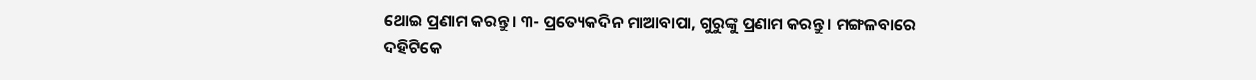ଥୋଇ ପ୍ରଣାମ କରନ୍ତୁ । ୩- ପ୍ରତ୍ୟେକଦିନ ମାଆବାପା, ଗୁରୁଙ୍କୁ ପ୍ରଣାମ କରନ୍ତୁ । ମଙ୍ଗଳବାରେ ଦହିଟିକେ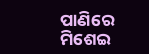ପାଣିରେ ମିଶେଇ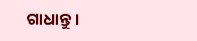ଗାଧାନ୍ତୁ ।